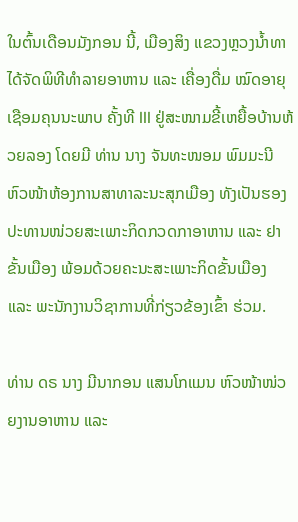ໃນຕົ້ນເດືອນມັງກອນ ນີ້, ເມືອງສິງ ແຂວງຫຼວງນ້ຳທາ ໄດ້ຈັດພິທີທຳລາຍອາຫານ ແລະ ເຄື່ອງດື່ມ ໝົດອາຍຸເຊືອມຄຸນນະພາບ ຄັ້ງທີ III ຢູ່ສະໜາມຂີ້ເຫຍື້ອບ້ານຫ້ວຍລອງ ໂດຍມີ ທ່ານ ນາງ ຈັນທະໜອມ ພົມມະນີ ຫົວໜ້າຫ້ອງການສາທາລະນະສຸກເມືອງ ທັງເປັນຮອງປະທານໜ່ວຍສະເພາະກິດກວດກາອາຫານ ແລະ ຢາຂັ້ນເມືອງ ພ້ອມດ້ວຍຄະນະສະເພາະກິດຂັ້ນເມືອງ ແລະ ພະນັກງານວິຊາການທີ່ກ່ຽວຂ້ອງເຂົ້າ ຮ່ວມ.

ທ່ານ ດຣ ນາງ ມີນາກອນ ແສນໂກແມນ ຫົວໜ້າໜ່ວຍງານອາຫານ ແລະ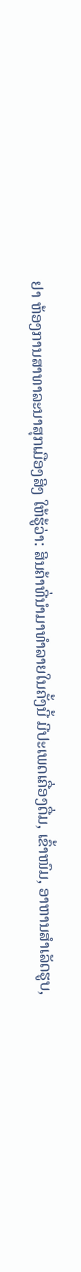ຢາ ຫ້ອງການສາທາລະນາສຸກເມືອງສິງ ໃຫ້ຮູ້ວ່າ: ສິນຄ້າທີ່ນຳມາທຳລາຍໃນຄັ້ງນີ້ ມີປະເພດເຄື່ອງດື່ມ, ເຂົ້າໜົມ, ອາຫານສຳເລັດຮູບ,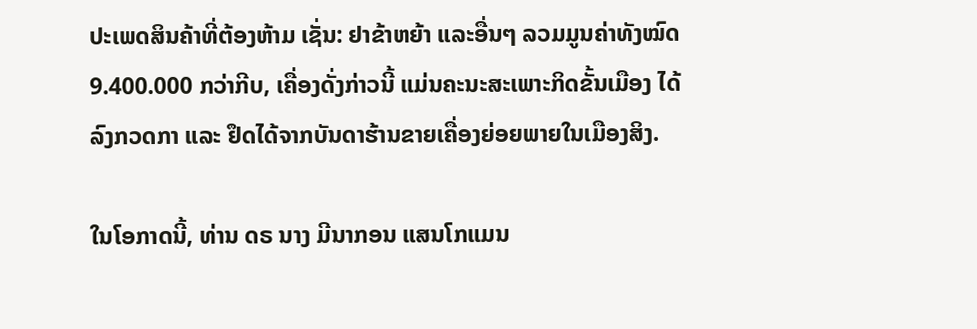ປະເພດສິນຄ້າທີ່ຕ້ອງຫ້າມ ເຊັ່ນ: ຢາຂ້າຫຍ້າ ແລະອື່ນໆ ລວມມູນຄ່າທັງໝົດ 9.400.000 ກວ່າກີບ, ເຄື່ອງດັ່ງກ່າວນີ້ ແມ່ນຄະນະສະເພາະກິດຂັ້ນເມືອງ ໄດ້ລົງກວດກາ ແລະ ຢຶດໄດ້ຈາກບັນດາຮ້ານຂາຍເຄື່ອງຍ່ອຍພາຍໃນເມືອງສິງ.

ໃນໂອກາດນີ້, ທ່ານ ດຣ ນາງ ມີນາກອນ ແສນໂກແມນ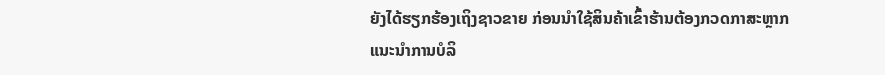ຍັງໄດ້ຮຽກຮ້ອງເຖິງຊາວຂາຍ ກ່ອນນຳໃຊ້ສິນຄ້າເຂົ້າຮ້ານຕ້ອງກວດກາສະຫຼາກແນະນຳການບໍລິ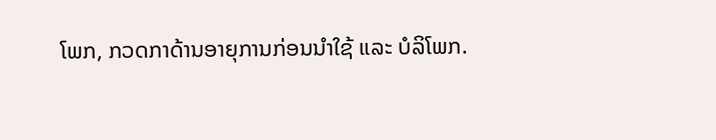ໂພກ, ກວດກາດ້ານອາຍຸການກ່ອນນຳໃຊ້ ແລະ ບໍລິໂພກ.